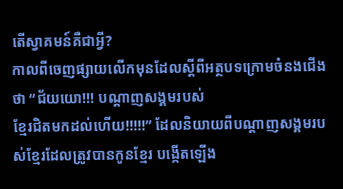តើស្វាគមន៍គឺជាអ្វី?
កាលពីចេញផ្សាយលើកមុនដែលស្តីពីអត្ថបទក្រោមចំនងជើងថា “ជ័យយោ!!! បណ្តាញសង្គមរបស់
ខ្មែរជិតមកដល់ហើយ!!!!!” ដែលនិយាយពីបណ្តាញសង្គមរបស់ខ្មែរដែលត្រូវបានកូនខ្មែរ បង្កើតឡើង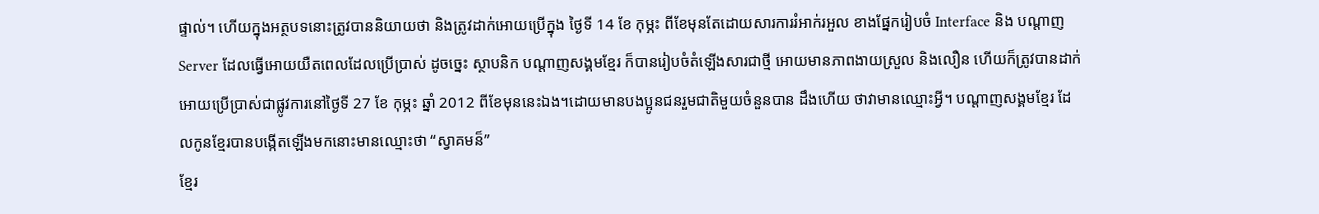ផ្ទាល់។ ហើយក្នុងអត្ថបទនោះត្រូវបាននិយាយថា និងត្រូវដាក់អោយប្រើក្នុង ថ្ងៃទី 14 ខែ កុម្ភះ ពីខែមុនតែដោយសារការរំអាក់រអួល ខាងផ្នែករៀបចំ Interface និង បណ្តាញ Server ដែលធ្វើអោយយឺតពេលដែលប្រើប្រាស់ ដូចច្នេះ ស្ថាបនិក បណ្តាញសង្គមខ្មែរ ក៏បានរៀបចំតំឡើងសារជាថ្មី អោយមានភាពងាយស្រួល និងលឿន ហើយក៏ត្រូវបានដាក់អោយប្រើប្រាស់ជាផ្លូវការនៅថ្ងៃទី 27 ខែ កុម្ភះ ឆ្នាំ 2012 ពីខែមុននេះឯង។ដោយមានបងប្អូនជនរួមជាតិមួយចំនួនបាន ដឹងហើយ ថាវាមានឈ្មោះអ្វី។ បណ្តាញសង្គមខ្មែរ ដែលកូនខ្មែរបានបង្កើតឡើងមកនោះមានឈ្មោះថា “ស្វាគមន៏”
ខ្មែរ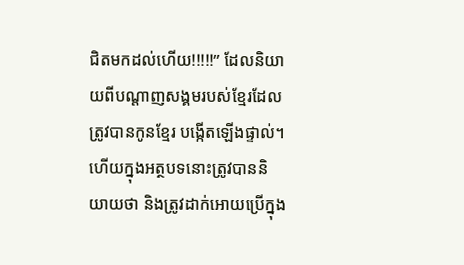ជិតមកដល់ហើយ!!!!!” ដែលនិយាយពីបណ្តាញសង្គមរបស់ខ្មែរដែលត្រូវបានកូនខ្មែរ បង្កើតឡើងផ្ទាល់។ ហើយក្នុងអត្ថបទនោះត្រូវបាននិយាយថា និងត្រូវដាក់អោយប្រើក្នុង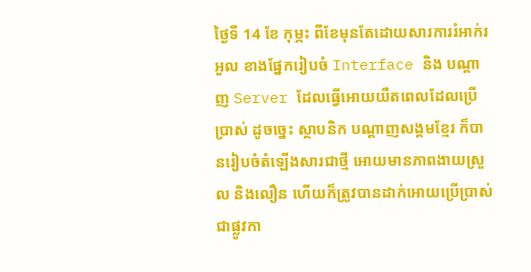ថ្ងៃទី 14 ខែ កុម្ភះ ពីខែមុនតែដោយសារការរំអាក់រអួល ខាងផ្នែករៀបចំ Interface និង បណ្តាញ Server ដែលធ្វើអោយយឺតពេលដែលប្រើប្រាស់ ដូចច្នេះ ស្ថាបនិក បណ្តាញសង្គមខ្មែរ ក៏បានរៀបចំតំឡើងសារជាថ្មី អោយមានភាពងាយស្រួល និងលឿន ហើយក៏ត្រូវបានដាក់អោយប្រើប្រាស់ជាផ្លូវកា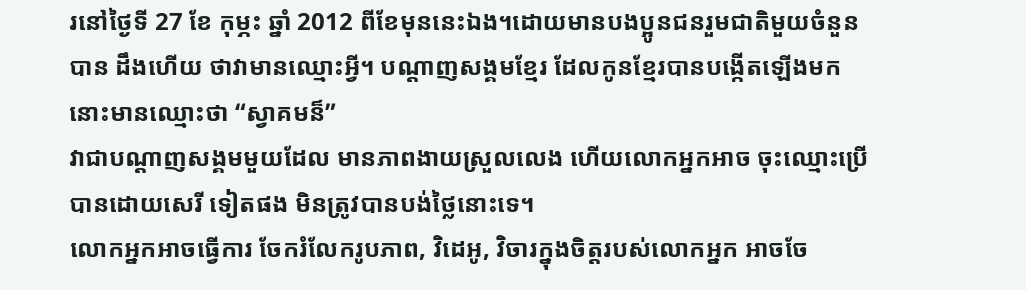រនៅថ្ងៃទី 27 ខែ កុម្ភះ ឆ្នាំ 2012 ពីខែមុននេះឯង។ដោយមានបងប្អូនជនរួមជាតិមួយចំនួនបាន ដឹងហើយ ថាវាមានឈ្មោះអ្វី។ បណ្តាញសង្គមខ្មែរ ដែលកូនខ្មែរបានបង្កើតឡើងមកនោះមានឈ្មោះថា “ស្វាគមន៏”
វាជាបណ្តាញសង្គមមួយដែល មានភាពងាយស្រួលលេង ហើយលោកអ្នកអាច ចុះឈ្មោះប្រើបានដោយសេរី ទៀតផង មិនត្រូវបានបង់ថ្លៃនោះទេ។
លោកអ្នកអាចធ្វើការ ចែករំលែករូបភាព, វិដេអូ, វិចារក្នុងចិត្តរបស់លោកអ្នក អាចចែ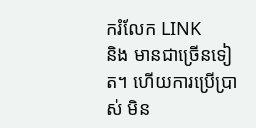ករំលែក LINK
និង មានជាច្រើនទៀត។ ហើយការប្រើប្រាស់ មិន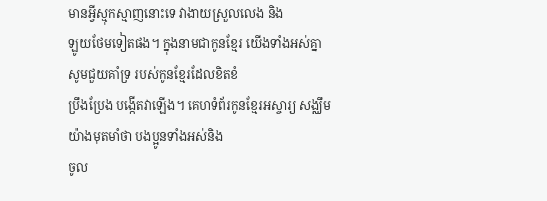មានអ្វីស្មុកស្មាញនោះទេ វាងាយស្រួលលេង និង
ឡូយថែមទៀតផង។ ក្នុងនាមជាកូនខ្មែរ យើងទាំងអស់គ្នា សូមជួយគាំទ្រ របស់កូនខ្មែរដែលខិតខំ
ប្រឹងប្រែង បង្កើតវាឡើង។ គេហទំព័រកូនខ្មែរអស្ចារ្យ សង្ឈឹមយ៉ាងមុតមាំថា បងប្អូនទាំងអស់និង
ចូល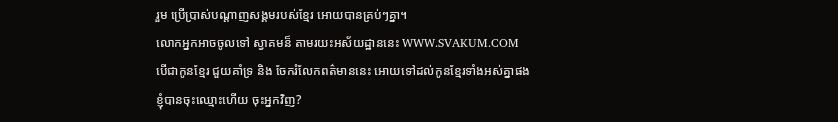រួម ប្រើប្រាស់បណ្តាញសង្គមរបស់ខ្មែរ អោយបានគ្រប់ៗគ្នា។
លោកអ្នកអាចចូលទៅ ស្វាគមន៏ តាមរយះអស័យដ្ឋាននេះ WWW.SVAKUM.COM
បើជាកូនខ្មែរ ជួយគាំទ្រ និង ចែករំលែកពត៌មាននេះ អោយទៅដល់កូនខ្មែរទាំងអស់គ្នាផង
ខ្ញុំបានចុះឈ្មោះហើយ ចុះអ្នកវិញ?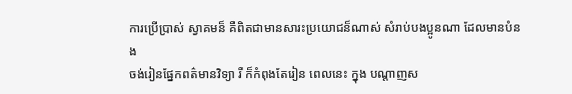ការប្រើប្រាស់ ស្វាគមន៏ គឺពិតជាមានសារះប្រយោជន៏ណាស់ សំរាប់បងប្អូនណា ដែលមានបំនង
ចង់រៀនផ្នែកពត៌មានវិទ្យា រឺ ក៏កំពុងតែរៀន ពេលនេះ ក្នុង បណ្តាញស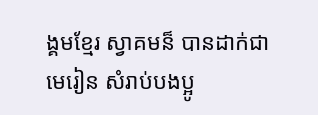ង្គមខ្មែរ ស្វាគមន៏ បានដាក់ជា
មេរៀន សំរាប់បងប្អូ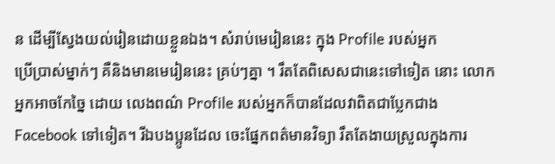ន ដើម្បីស្វែងយល់រៀនដោយខ្លួនឯង។ សំរាប់មេរៀននេះ ក្នុង Profile របស់អ្នក
ប្រើប្រាស់ម្នាក់ៗ គឺនិងមានមេរៀននេះ គ្រប់ៗគ្នា ។ រឹតតែពិសេសជានេះទៅទៀត នោះ លោកអ្នកអាចកែច្នៃ ដោយ លេងពណ៌ Profile របស់អ្នកក៏បានដែលវាពិតជាប្លែកជាង Facebook ទៅទៀត។ រីឯបងប្អូនដែល ចេះផ្នែកពត៌មានវិទ្យា រឹតតែងាយស្រួលក្នុងការ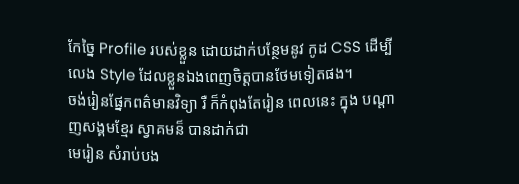កែច្នៃ Profile របស់ខ្លួន ដោយដាក់បន្ថែមនូវ កូដ CSS ដើម្បីលេង Style ដែលខ្លួនឯងពេញចិត្តបានថែមទៀតផង។
ចង់រៀនផ្នែកពត៌មានវិទ្យា រឺ ក៏កំពុងតែរៀន ពេលនេះ ក្នុង បណ្តាញសង្គមខ្មែរ ស្វាគមន៏ បានដាក់ជា
មេរៀន សំរាប់បង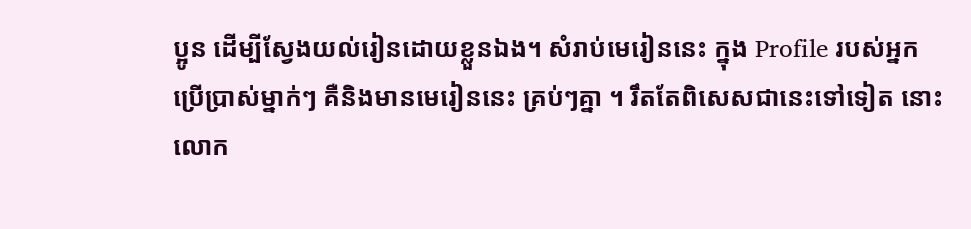ប្អូន ដើម្បីស្វែងយល់រៀនដោយខ្លួនឯង។ សំរាប់មេរៀននេះ ក្នុង Profile របស់អ្នក
ប្រើប្រាស់ម្នាក់ៗ គឺនិងមានមេរៀននេះ គ្រប់ៗគ្នា ។ រឹតតែពិសេសជានេះទៅទៀត នោះ លោក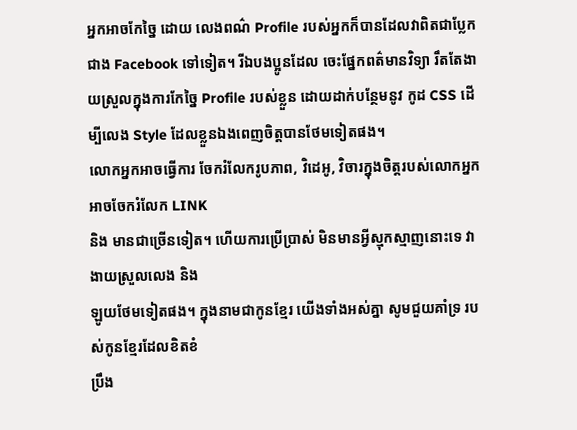អ្នកអាចកែច្នៃ ដោយ លេងពណ៌ Profile របស់អ្នកក៏បានដែលវាពិតជាប្លែកជាង Facebook ទៅទៀត។ រីឯបងប្អូនដែល ចេះផ្នែកពត៌មានវិទ្យា រឹតតែងាយស្រួលក្នុងការកែច្នៃ Profile របស់ខ្លួន ដោយដាក់បន្ថែមនូវ កូដ CSS ដើម្បីលេង Style ដែលខ្លួនឯងពេញចិត្តបានថែមទៀតផង។
លោកអ្នកអាចធ្វើការ ចែករំលែករូបភាព, វិដេអូ, វិចារក្នុងចិត្តរបស់លោកអ្នក អាចចែករំលែក LINK
និង មានជាច្រើនទៀត។ ហើយការប្រើប្រាស់ មិនមានអ្វីស្មុកស្មាញនោះទេ វាងាយស្រួលលេង និង
ឡូយថែមទៀតផង។ ក្នុងនាមជាកូនខ្មែរ យើងទាំងអស់គ្នា សូមជួយគាំទ្រ របស់កូនខ្មែរដែលខិតខំ
ប្រឹង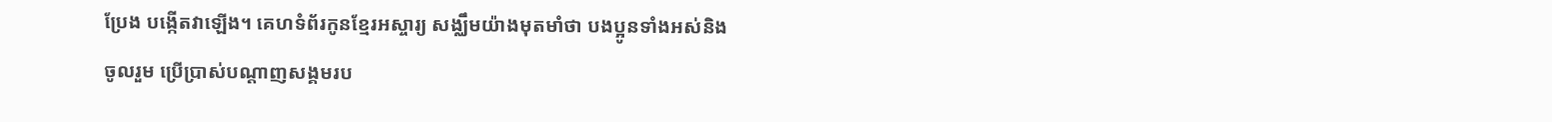ប្រែង បង្កើតវាឡើង។ គេហទំព័រកូនខ្មែរអស្ចារ្យ សង្ឈឹមយ៉ាងមុតមាំថា បងប្អូនទាំងអស់និង
ចូលរួម ប្រើប្រាស់បណ្តាញសង្គមរប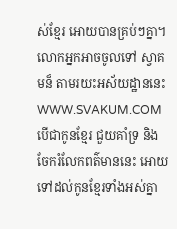ស់ខ្មែរ អោយបានគ្រប់ៗគ្នា។
លោកអ្នកអាចចូលទៅ ស្វាគមន៏ តាមរយះអស័យដ្ឋាននេះ WWW.SVAKUM.COM
បើជាកូនខ្មែរ ជួយគាំទ្រ និង ចែករំលែកពត៌មាននេះ អោយទៅដល់កូនខ្មែរទាំងអស់គ្នា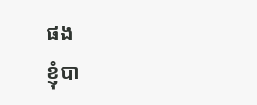ផង
ខ្ញុំបា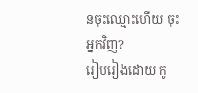នចុះឈ្មោះហើយ ចុះអ្នកវិញ?
រៀបរៀងដោយ កូ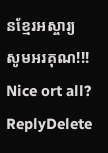នខ្មែរអស្ចារ្យ
សូមអរគុណ!!!
Nice ort all?
ReplyDelete